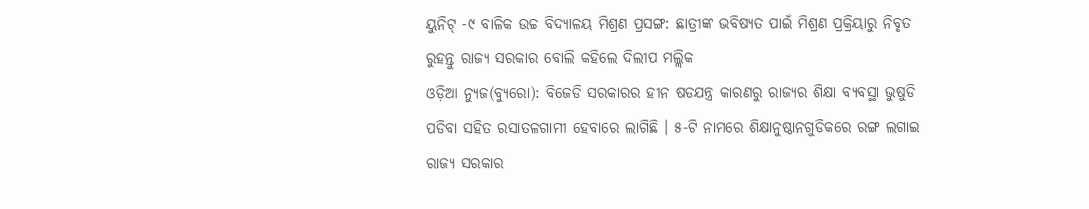ୟୁନିଟ୍ -୯ ବାଳିକ ଉଚ୍ଚ ବିଦ୍ୟାଳୟ ମିଶ୍ରଣ ପ୍ରସଙ୍ଗ: ଛାତ୍ରୀଙ୍କ ଭବିଷ୍ୟତ ପାଇଁ ମିଶ୍ରଣ ପ୍ରକ୍ରିୟାରୁ ନିବୃତ ରୁହନ୍ତୁ ରାଜ୍ୟ ସରକାର ବୋଲି କହିଲେ ଦିଲୀପ ମଲ୍ଲିକ
ଓଡ଼ିଆ ନ୍ୟୁଜ(ବ୍ୟୁରୋ): ବିଜେଡି ସରକାରର ହୀନ ଷଡଯନ୍ତ୍ର କାରଣରୁ ରାଜ୍ୟର ଶିକ୍ଷା ବ୍ୟବସ୍ଥା ଭୁଷୁଡି ପଡିବା ସହିତ ରସାତଳଗାମୀ ହେବାରେ ଲାଗିଛି । ୫-ଟି ନାମରେ ଶିକ୍ଷାନୁଷ୍ଠାନଗୁଡିକରେ ରଙ୍ଗ ଲଗାଇ ରାଜ୍ୟ ସରକାର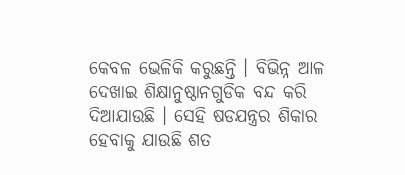କେବଳ ଭେଳିକି କରୁଛନ୍ତି । ବିଭିନ୍ନ ଆଳ ଦେଖାଇ ଶିକ୍ଷାନୁଷ୍ଠାନଗୁଡିକ ବନ୍ଦ କରି ଦିଆଯାଉଛି । ସେହି ଷଡଯନ୍ତ୍ରର ଶିକାର ହେବାକୁ ଯାଉଛି ଶତ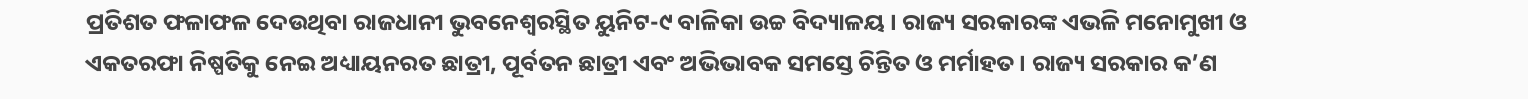ପ୍ରତିଶତ ଫଳାଫଳ ଦେଉଥିବା ରାଜଧାନୀ ଭୁବନେଶ୍ୱରସ୍ଥିତ ୟୁନିଟ-୯ ବାଳିକା ଉଚ୍ଚ ବିଦ୍ୟାଳୟ । ରାଜ୍ୟ ସରକାରଙ୍କ ଏଭଳି ମନୋମୁଖୀ ଓ ଏକତରଫା ନିଷ୍ପତିକୁ ନେଇ ଅଧ୍ୟାୟନରତ ଛାତ୍ରୀ, ପୂର୍ବତନ ଛାତ୍ରୀ ଏବଂ ଅଭିଭାବକ ସମସ୍ତେ ଚିନ୍ତିତ ଓ ମର୍ମାହତ । ରାଜ୍ୟ ସରକାର କ’ଣ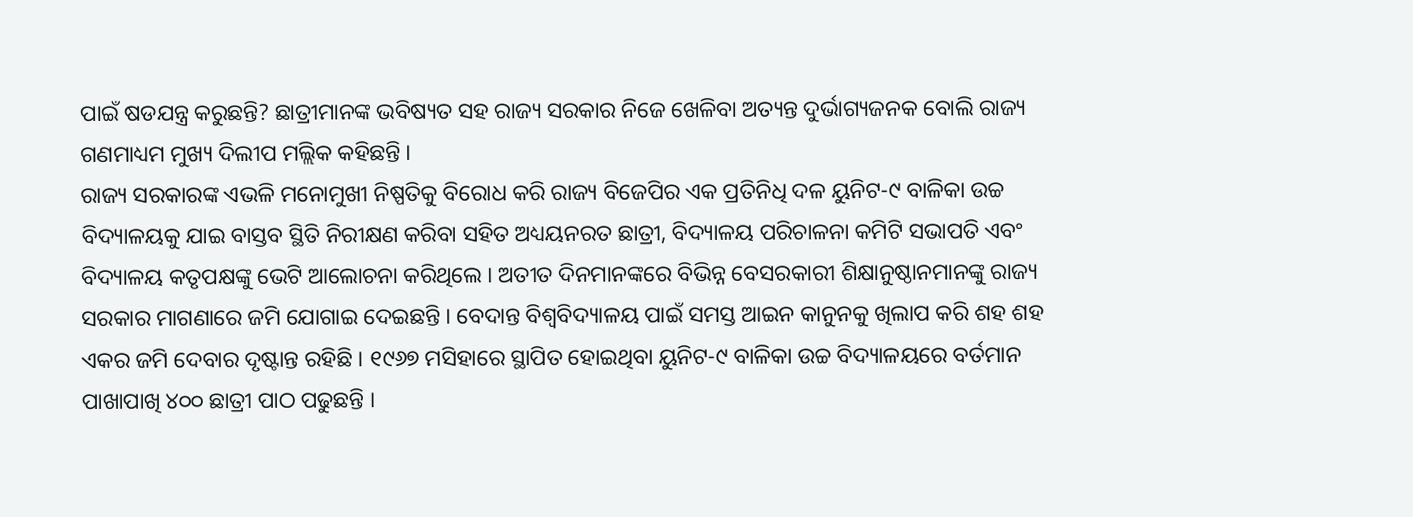ପାଇଁ ଷଡଯନ୍ତ୍ର କରୁଛନ୍ତି? ଛାତ୍ରୀମାନଙ୍କ ଭବିଷ୍ୟତ ସହ ରାଜ୍ୟ ସରକାର ନିଜେ ଖେଳିବା ଅତ୍ୟନ୍ତ ଦୁର୍ଭାଗ୍ୟଜନକ ବୋଲି ରାଜ୍ୟ ଗଣମାଧ୍ୟମ ମୁଖ୍ୟ ଦିଲୀପ ମଲ୍ଲିକ କହିଛନ୍ତି ।
ରାଜ୍ୟ ସରକାରଙ୍କ ଏଭଳି ମନୋମୁଖୀ ନିଷ୍ପତିକୁ ବିରୋଧ କରି ରାଜ୍ୟ ବିଜେପିର ଏକ ପ୍ରତିନିଧି ଦଳ ୟୁନିଟ-୯ ବାଳିକା ଉଚ୍ଚ ବିଦ୍ୟାଳୟକୁ ଯାଇ ବାସ୍ତବ ସ୍ଥିତି ନିରୀକ୍ଷଣ କରିବା ସହିତ ଅଧ୍ୟୟନରତ ଛାତ୍ରୀ, ବିଦ୍ୟାଳୟ ପରିଚାଳନା କମିଟି ସଭାପତି ଏବଂ ବିଦ୍ୟାଳୟ କତୃପକ୍ଷଙ୍କୁ ଭେଟି ଆଲୋଚନା କରିଥିଲେ । ଅତୀତ ଦିନମାନଙ୍କରେ ବିଭିନ୍ନ ବେସରକାରୀ ଶିକ୍ଷାନୁଷ୍ଠାନମାନଙ୍କୁ ରାଜ୍ୟ ସରକାର ମାଗଣାରେ ଜମି ଯୋଗାଇ ଦେଇଛନ୍ତି । ବେଦାନ୍ତ ବିଶ୍ୱବିଦ୍ୟାଳୟ ପାଇଁ ସମସ୍ତ ଆଇନ କାନୁନକୁ ଖିଲାପ କରି ଶହ ଶହ ଏକର ଜମି ଦେବାର ଦୃଷ୍ଟାନ୍ତ ରହିଛି । ୧୯୬୭ ମସିହାରେ ସ୍ଥାପିତ ହୋଇଥିବା ୟୁନିଟ-୯ ବାଳିକା ଉଚ୍ଚ ବିଦ୍ୟାଳୟରେ ବର୍ତମାନ ପାଖାପାଖି ୪୦୦ ଛାତ୍ରୀ ପାଠ ପଢୁଛନ୍ତି ।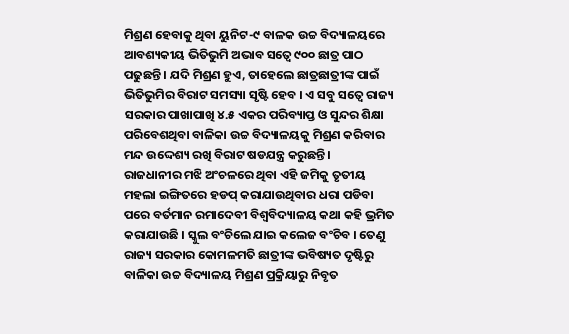ମିଶ୍ରଣ ହେବାକୁ ଥିବା ୟୁନିଟ-୯ ବାଳକ ଉଚ୍ଚ ବିଦ୍ୟାଳୟରେ ଆବଶ୍ୟକୀୟ ଭିତିଭୁମି ଅଭାବ ସତ୍ୱେ ୯୦୦ ଛାତ୍ର ପାଠ ପଢୁଛନ୍ତି । ଯଦି ମିଶ୍ରଣ ହୁଏ, ତାହେଲେ ଛାତ୍ରଛାତ୍ରୀଙ୍କ ପାଇଁ ଭିତିଭୁମିର ବିରାଟ ସମସ୍ୟା ସୃଷ୍ଟି ହେବ । ଏ ସବୁ ସତ୍ୱେ ରାଜ୍ୟ ସରକାର ପାଖାପାଖି ୪.୫ ଏକର ପରିବ୍ୟାପ୍ତ ଓ ସୁନ୍ଦର ଶିକ୍ଷା ପରିବେଶଥିବା ବାଳିକା ଉଚ୍ଚ ବିଦ୍ୟାଳୟକୁ ମିଶ୍ରଣ କରିବାର ମନ୍ଦ ଉଦ୍ଦେଶ୍ୟ ରଖି ବିରାଟ ଷଡଯନ୍ତ୍ର କରୁଛନ୍ତି ।
ରାଜଧାନୀର ମଝି ଅଂଚଳରେ ଥିବା ଏହି ଜମିକୁ ତୃତୀୟ ମହଲା ଇଙ୍ଗିତରେ ହଡପ୍ କରାଯାଉଥିବାର ଧରା ପଡିବା ପରେ ବର୍ତମାନ ରମାଦେବୀ ବିଶ୍ୱବିଦ୍ୟାଳୟ କଥା କହି ଭ୍ରମିତ କରାଯାଉଛି । ସ୍କୁଲ ବଂଚିଲେ ଯାଇ କଲେଜ ବଂଚିବ । ତେଣୁ ରାଜ୍ୟ ସରକାର କୋମଳମତି ଛାତ୍ରୀଙ୍କ ଭବିଷ୍ୟତ ଦୃଷ୍ଟିରୁ ବାଳିକା ଉଚ୍ଚ ବିଦ୍ୟାଳୟ ମିଶ୍ରଣ ପ୍ରକ୍ରିୟାରୁ ନିବୃତ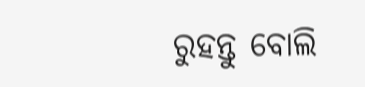ରୁହନ୍ତୁ ବୋଲି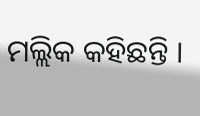ମଲ୍ଲିକ କହିଛନ୍ତି ।